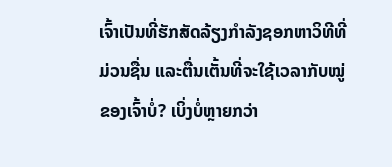ເຈົ້າເປັນທີ່ຮັກສັດລ້ຽງກຳລັງຊອກຫາວິທີທີ່ມ່ວນຊື່ນ ແລະຕື່ນເຕັ້ນທີ່ຈະໃຊ້ເວລາກັບໝູ່ຂອງເຈົ້າບໍ່? ເບິ່ງບໍ່ຫຼາຍກວ່າ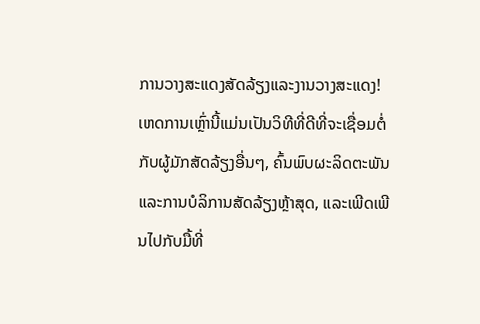ການວາງສະແດງສັດລ້ຽງແລະງານວາງສະແດງ! ເຫດການເຫຼົ່ານີ້ແມ່ນເປັນວິທີທີ່ດີທີ່ຈະເຊື່ອມຕໍ່ກັບຜູ້ມັກສັດລ້ຽງອື່ນໆ, ຄົ້ນພົບຜະລິດຕະພັນ ແລະການບໍລິການສັດລ້ຽງຫຼ້າສຸດ, ແລະເພີດເພີນໄປກັບມື້ທີ່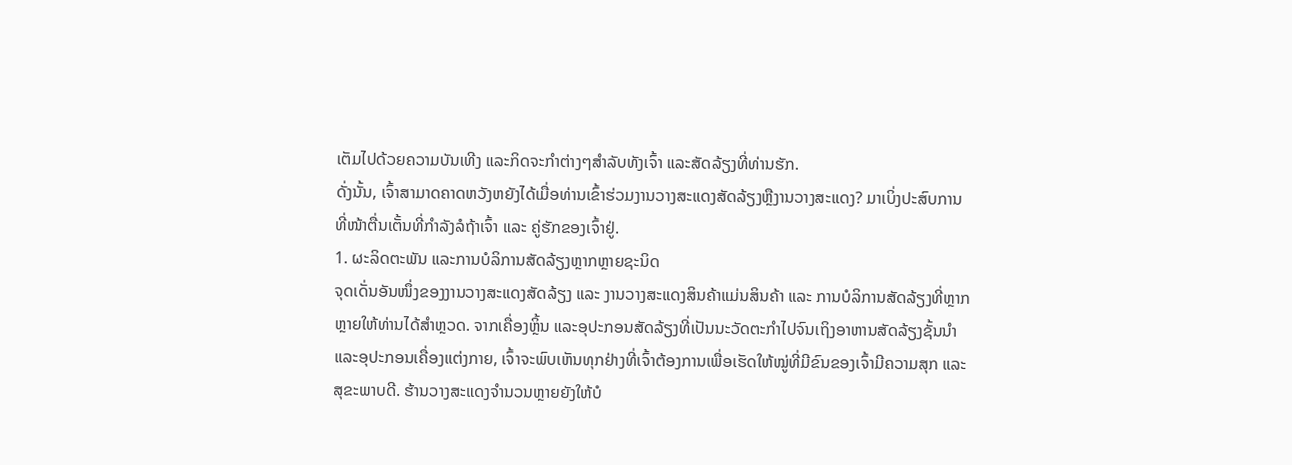ເຕັມໄປດ້ວຍຄວາມບັນເທີງ ແລະກິດຈະກໍາຕ່າງໆສໍາລັບທັງເຈົ້າ ແລະສັດລ້ຽງທີ່ທ່ານຮັກ.
ດັ່ງນັ້ນ, ເຈົ້າສາມາດຄາດຫວັງຫຍັງໄດ້ເມື່ອທ່ານເຂົ້າຮ່ວມງານວາງສະແດງສັດລ້ຽງຫຼືງານວາງສະແດງ? ມາເບິ່ງປະສົບການທີ່ໜ້າຕື່ນເຕັ້ນທີ່ກຳລັງລໍຖ້າເຈົ້າ ແລະ ຄູ່ຮັກຂອງເຈົ້າຢູ່.
1. ຜະລິດຕະພັນ ແລະການບໍລິການສັດລ້ຽງຫຼາກຫຼາຍຊະນິດ
ຈຸດເດັ່ນອັນໜຶ່ງຂອງງານວາງສະແດງສັດລ້ຽງ ແລະ ງານວາງສະແດງສິນຄ້າແມ່ນສິນຄ້າ ແລະ ການບໍລິການສັດລ້ຽງທີ່ຫຼາກຫຼາຍໃຫ້ທ່ານໄດ້ສຳຫຼວດ. ຈາກເຄື່ອງຫຼິ້ນ ແລະອຸປະກອນສັດລ້ຽງທີ່ເປັນນະວັດຕະກໍາໄປຈົນເຖິງອາຫານສັດລ້ຽງຊັ້ນນໍາ ແລະອຸປະກອນເຄື່ອງແຕ່ງກາຍ, ເຈົ້າຈະພົບເຫັນທຸກຢ່າງທີ່ເຈົ້າຕ້ອງການເພື່ອເຮັດໃຫ້ໝູ່ທີ່ມີຂົນຂອງເຈົ້າມີຄວາມສຸກ ແລະສຸຂະພາບດີ. ຮ້ານວາງສະແດງຈໍານວນຫຼາຍຍັງໃຫ້ບໍ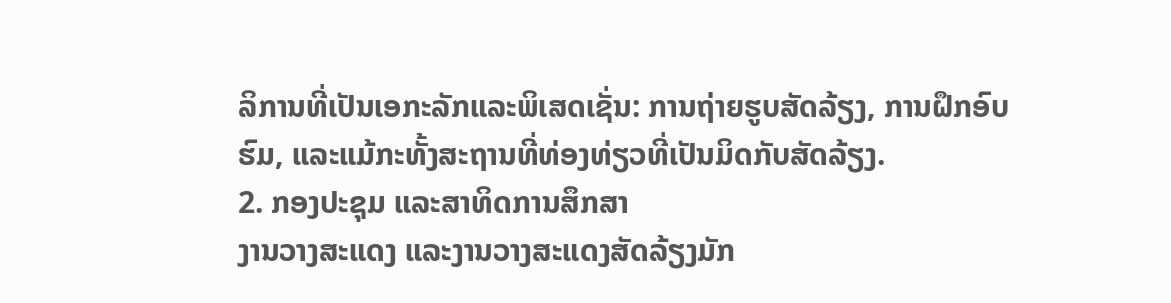ລິການທີ່ເປັນເອກະລັກແລະພິເສດເຊັ່ນ: ການຖ່າຍຮູບສັດລ້ຽງ, ການຝຶກອົບຮົມ, ແລະແມ້ກະທັ້ງສະຖານທີ່ທ່ອງທ່ຽວທີ່ເປັນມິດກັບສັດລ້ຽງ.
2. ກອງປະຊຸມ ແລະສາທິດການສຶກສາ
ງານວາງສະແດງ ແລະງານວາງສະແດງສັດລ້ຽງມັກ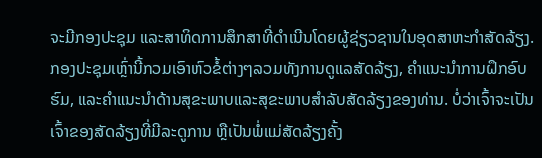ຈະມີກອງປະຊຸມ ແລະສາທິດການສຶກສາທີ່ດໍາເນີນໂດຍຜູ້ຊ່ຽວຊານໃນອຸດສາຫະກໍາສັດລ້ຽງ. ກອງປະຊຸມເຫຼົ່ານີ້ກວມເອົາຫົວຂໍ້ຕ່າງໆລວມທັງການດູແລສັດລ້ຽງ, ຄໍາແນະນໍາການຝຶກອົບຮົມ, ແລະຄໍາແນະນໍາດ້ານສຸຂະພາບແລະສຸຂະພາບສໍາລັບສັດລ້ຽງຂອງທ່ານ. ບໍ່ວ່າເຈົ້າຈະເປັນເຈົ້າຂອງສັດລ້ຽງທີ່ມີລະດູການ ຫຼືເປັນພໍ່ແມ່ສັດລ້ຽງຄັ້ງ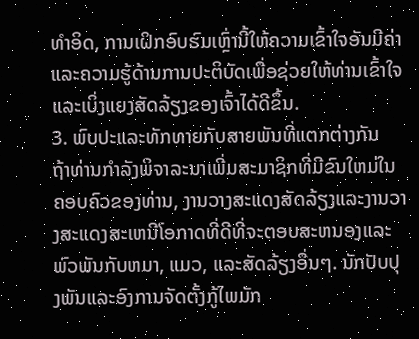ທຳອິດ, ການເຝິກອົບຮົມເຫຼົ່ານີ້ໃຫ້ຄວາມເຂົ້າໃຈອັນມີຄ່າ ແລະຄວາມຮູ້ດ້ານການປະຕິບັດເພື່ອຊ່ວຍໃຫ້ທ່ານເຂົ້າໃຈ ແລະເບິ່ງແຍງສັດລ້ຽງຂອງເຈົ້າໄດ້ດີຂຶ້ນ.
3. ພົບປະແລະທັກທາຍກັບສາຍພັນທີ່ແຕກຕ່າງກັນ
ຖ້າທ່ານກໍາລັງພິຈາລະນາເພີ່ມສະມາຊິກທີ່ມີຂົນໃຫມ່ໃນຄອບຄົວຂອງທ່ານ, ງານວາງສະແດງສັດລ້ຽງແລະງານວາງສະແດງສະເຫນີໂອກາດທີ່ດີທີ່ຈະຕອບສະຫນອງແລະພົວພັນກັບຫມາ, ແມວ, ແລະສັດລ້ຽງອື່ນໆ. ນັກປັບປຸງພັນແລະອົງການຈັດຕັ້ງກູ້ໄພມັກ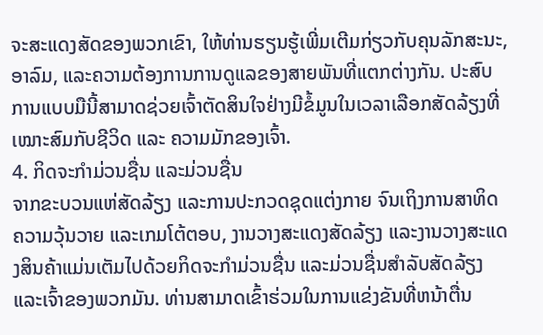ຈະສະແດງສັດຂອງພວກເຂົາ, ໃຫ້ທ່ານຮຽນຮູ້ເພີ່ມເຕີມກ່ຽວກັບຄຸນລັກສະນະ, ອາລົມ, ແລະຄວາມຕ້ອງການການດູແລຂອງສາຍພັນທີ່ແຕກຕ່າງກັນ. ປະສົບການແບບມືນີ້ສາມາດຊ່ວຍເຈົ້າຕັດສິນໃຈຢ່າງມີຂໍ້ມູນໃນເວລາເລືອກສັດລ້ຽງທີ່ເໝາະສົມກັບຊີວິດ ແລະ ຄວາມມັກຂອງເຈົ້າ.
4. ກິດຈະກໍາມ່ວນຊື່ນ ແລະມ່ວນຊື່ນ
ຈາກຂະບວນແຫ່ສັດລ້ຽງ ແລະການປະກວດຊຸດແຕ່ງກາຍ ຈົນເຖິງການສາທິດຄວາມວຸ້ນວາຍ ແລະເກມໂຕ້ຕອບ, ງານວາງສະແດງສັດລ້ຽງ ແລະງານວາງສະແດງສິນຄ້າແມ່ນເຕັມໄປດ້ວຍກິດຈະກຳມ່ວນຊື່ນ ແລະມ່ວນຊື່ນສຳລັບສັດລ້ຽງ ແລະເຈົ້າຂອງພວກມັນ. ທ່ານສາມາດເຂົ້າຮ່ວມໃນການແຂ່ງຂັນທີ່ຫນ້າຕື່ນ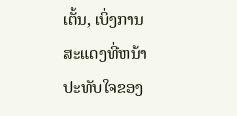ເຕັ້ນ, ເບິ່ງການສະແດງທີ່ຫນ້າປະທັບໃຈຂອງ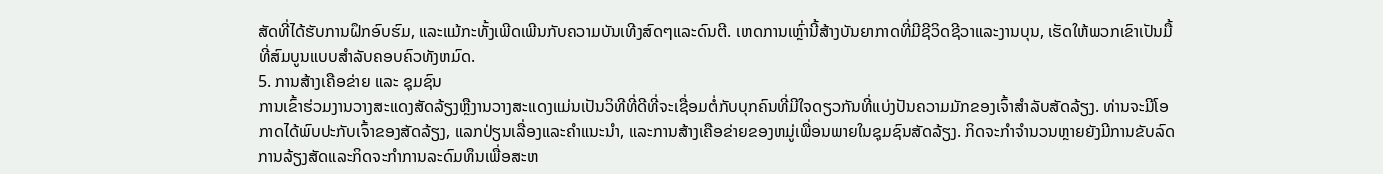ສັດທີ່ໄດ້ຮັບການຝຶກອົບຮົມ, ແລະແມ້ກະທັ້ງເພີດເພີນກັບຄວາມບັນເທີງສົດໆແລະດົນຕີ. ເຫດການເຫຼົ່ານີ້ສ້າງບັນຍາກາດທີ່ມີຊີວິດຊີວາແລະງານບຸນ, ເຮັດໃຫ້ພວກເຂົາເປັນມື້ທີ່ສົມບູນແບບສໍາລັບຄອບຄົວທັງຫມົດ.
5. ການສ້າງເຄືອຂ່າຍ ແລະ ຊຸມຊົນ
ການເຂົ້າຮ່ວມງານວາງສະແດງສັດລ້ຽງຫຼືງານວາງສະແດງແມ່ນເປັນວິທີທີ່ດີທີ່ຈະເຊື່ອມຕໍ່ກັບບຸກຄົນທີ່ມີໃຈດຽວກັນທີ່ແບ່ງປັນຄວາມມັກຂອງເຈົ້າສໍາລັບສັດລ້ຽງ. ທ່ານຈະມີໂອກາດໄດ້ພົບປະກັບເຈົ້າຂອງສັດລ້ຽງ, ແລກປ່ຽນເລື່ອງແລະຄໍາແນະນໍາ, ແລະການສ້າງເຄືອຂ່າຍຂອງຫມູ່ເພື່ອນພາຍໃນຊຸມຊົນສັດລ້ຽງ. ກິດຈະກໍາຈໍານວນຫຼາຍຍັງມີການຂັບລົດການລ້ຽງສັດແລະກິດຈະກໍາການລະດົມທຶນເພື່ອສະຫ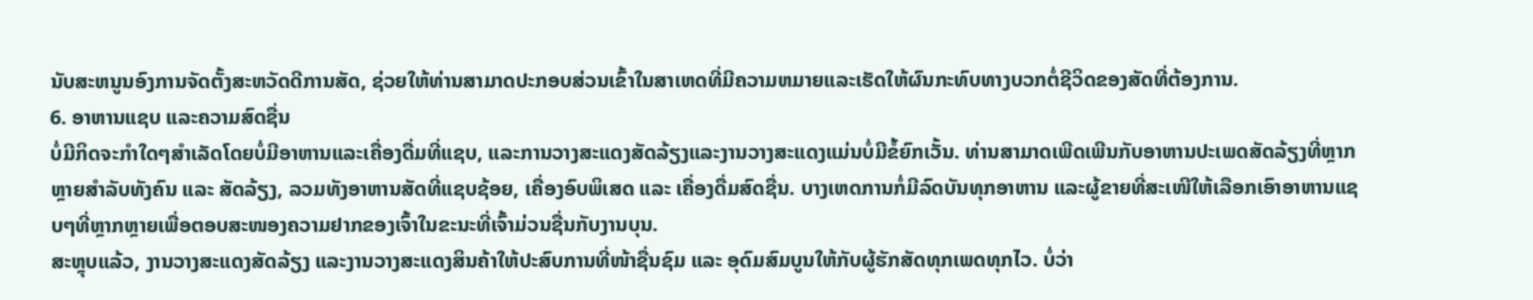ນັບສະຫນູນອົງການຈັດຕັ້ງສະຫວັດດີການສັດ, ຊ່ວຍໃຫ້ທ່ານສາມາດປະກອບສ່ວນເຂົ້າໃນສາເຫດທີ່ມີຄວາມຫມາຍແລະເຮັດໃຫ້ຜົນກະທົບທາງບວກຕໍ່ຊີວິດຂອງສັດທີ່ຕ້ອງການ.
6. ອາຫານແຊບ ແລະຄວາມສົດຊື່ນ
ບໍ່ມີກິດຈະກໍາໃດໆສໍາເລັດໂດຍບໍ່ມີອາຫານແລະເຄື່ອງດື່ມທີ່ແຊບ, ແລະການວາງສະແດງສັດລ້ຽງແລະງານວາງສະແດງແມ່ນບໍ່ມີຂໍ້ຍົກເວັ້ນ. ທ່ານສາມາດເພີດເພີນກັບອາຫານປະເພດສັດລ້ຽງທີ່ຫຼາກຫຼາຍສຳລັບທັງຄົນ ແລະ ສັດລ້ຽງ, ລວມທັງອາຫານສັດທີ່ແຊບຊ້ອຍ, ເຄື່ອງອົບພິເສດ ແລະ ເຄື່ອງດື່ມສົດຊື່ນ. ບາງເຫດການກໍ່ມີລົດບັນທຸກອາຫານ ແລະຜູ້ຂາຍທີ່ສະເໜີໃຫ້ເລືອກເອົາອາຫານແຊບໆທີ່ຫຼາກຫຼາຍເພື່ອຕອບສະໜອງຄວາມຢາກຂອງເຈົ້າໃນຂະນະທີ່ເຈົ້າມ່ວນຊື່ນກັບງານບຸນ.
ສະຫຼຸບແລ້ວ, ງານວາງສະແດງສັດລ້ຽງ ແລະງານວາງສະແດງສິນຄ້າໃຫ້ປະສົບການທີ່ໜ້າຊື່ນຊົມ ແລະ ອຸດົມສົມບູນໃຫ້ກັບຜູ້ຮັກສັດທຸກເພດທຸກໄວ. ບໍ່ວ່າ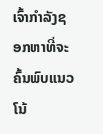ເຈົ້າກໍາລັງຊອກຫາທີ່ຈະຄົ້ນພົບແນວໂນ້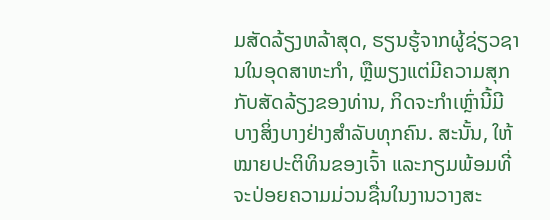ມສັດລ້ຽງຫລ້າສຸດ, ຮຽນຮູ້ຈາກຜູ້ຊ່ຽວຊານໃນອຸດສາຫະກໍາ, ຫຼືພຽງແຕ່ມີຄວາມສຸກກັບສັດລ້ຽງຂອງທ່ານ, ກິດຈະກໍາເຫຼົ່ານີ້ມີບາງສິ່ງບາງຢ່າງສໍາລັບທຸກຄົນ. ສະນັ້ນ, ໃຫ້ໝາຍປະຕິທິນຂອງເຈົ້າ ແລະກຽມພ້ອມທີ່ຈະປ່ອຍຄວາມມ່ວນຊື່ນໃນງານວາງສະ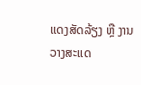ແດງສັດລ້ຽງ ຫຼື ງານວາງສະແດ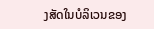ງສັດໃນບໍລິເວນຂອງ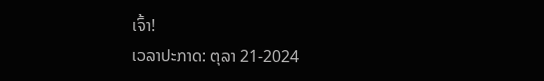ເຈົ້າ!
ເວລາປະກາດ: ຕຸລາ 21-2024